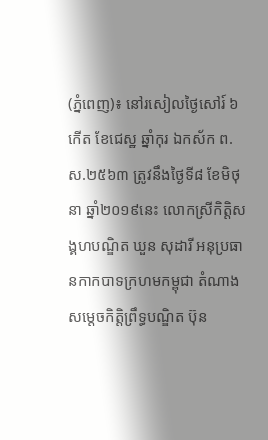(ភ្នំពេញ)៖ នៅរសៀលថ្ងៃសៅរ៍ ៦កើត ខែជេស្ឋ ឆ្នាំកុរ ឯកស័ក ព.ស.២៥៦៣ ត្រូវនឹងថ្ងៃទី៨ ខែមិថុនា ឆ្នាំ២០១៩នេះ លោកស្រីកិត្តិសង្គហបណ្ឌិត ឃួន សុដារី អនុប្រធានកាកបាទក្រហមកម្ពុជា តំណាង សម្តេចកិត្តិព្រឹទ្ធបណ្ឌិត ប៊ុន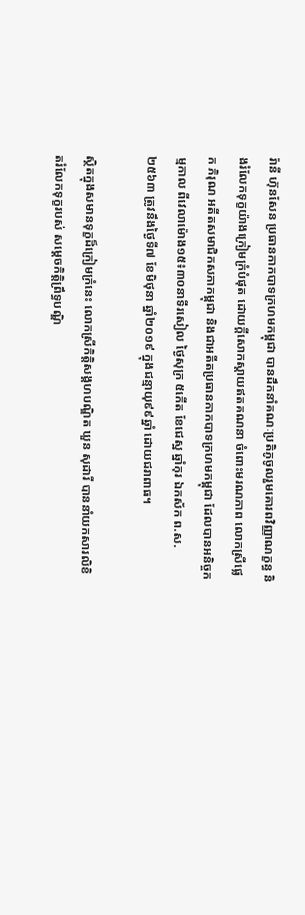រ៉ានី ហ៊ុនសែន ប្រធានកាកបាទក្រហមកម្ពុជា បានដឹកនាំគណៈប្រតិភូចូលរួមគោរពវិញ្ញាណក្ខន្ធ និងរំលែកទុក្ខយ៉ាងក្រៀមក្រំបំផុត ដោយក្តីសោកស្តាយឥតគណនា ចំពោះមរណភាព លោកស្រីផ្លេក ភិរុណ អតីតសមាជិកសភាកម្ពុជា និងជាអតីតប្រធានកាកបាទក្រហមកម្ពុជា ដែលបានអនិច្ចកម្មកាល ពីវេលាម៉ោង១៥៖៣០នាទីរសៀល ថ្ងៃសុក្រ ៥កើត ខែជេស្ឋ ឆ្នាំកុរ ឯកស័ក ព.ស.២៥៦៣ ត្រូវនឹងថ្ងៃទី៧ ខែមិថុនា ឆ្នាំ២០១៩ ក្នុងជន្មាយុ៩៩ឆ្នាំ ដោយជរាពាធ។

ស្ថិតក្នុងសមានទុក្ខដ៏ក្រៀមក្រំនេះ លោកស្រីកិត្តិសង្គហបណ្ឌិត ឃួន សុដារី បាននាំយកសារលិខិតរំលែកទុក្ខរបស់ សម្តេចកិត្តិព្រឹទ្ធបណ្ឌិ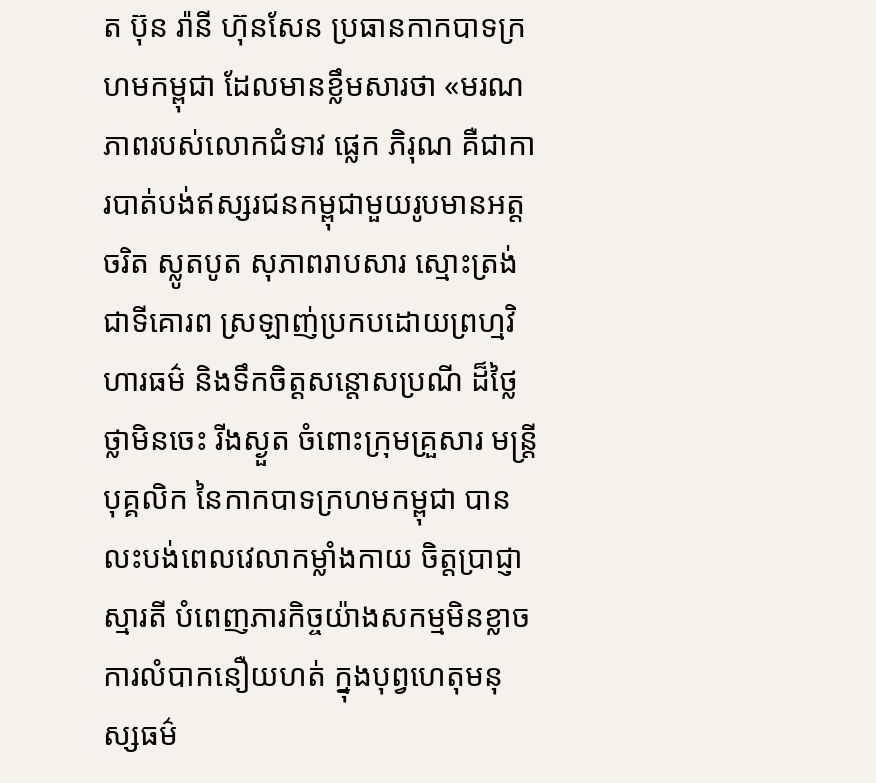ត ប៊ុន រ៉ានី ហ៊ុនសែន ប្រធានកាកបាទក្រហមកម្ពុជា ដែលមានខ្លឹមសារថា «មរណភាពរបស់លោកជំទាវ ផ្លេក ភិរុណ គឺជាការបាត់បង់ឥស្សរជនកម្ពុជាមួយរូបមានអត្តចរិត ស្លូតបូត សុភាពរាបសារ ស្មោះត្រង់ ជាទីគោរព ស្រឡាញ់ប្រកបដោយព្រហ្មវិហារធម៌ និងទឹកចិត្តសន្តោសប្រណី ដ៏ថ្លៃថ្លាមិនចេះ រីងស្ងួត ចំពោះក្រុមគ្រួសារ មន្ត្រីបុគ្គលិក នៃកាកបាទក្រហមកម្ពុជា បានលះបង់ពេលវេលាកម្លាំងកាយ ចិត្តប្រាជ្ញាស្មារតី បំពេញភារកិច្ចយ៉ាងសកម្មមិនខ្លាចការលំបាកនឿយហត់ ក្នុងបុព្វហេតុមនុស្សធម៌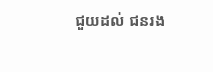ជួយដល់ ជនរង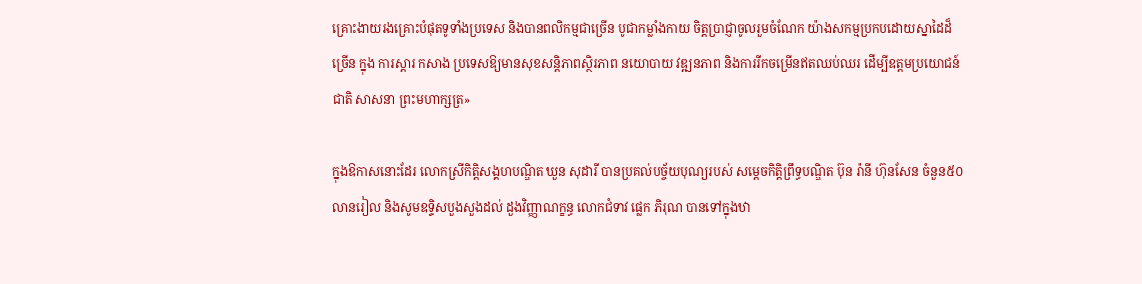គ្រោះងាយរងគ្រោះបំផុតទូទាំងប្រទេស និងបានពលិកម្មជាច្រើន បូជាកម្លាំងកាយ ចិត្តប្រាជ្ញាចូលរួមចំណែក យ៉ាងសកម្មប្រកបដោយស្នាដៃដ៏ច្រើន ក្នុង ការស្តារ កសាង ប្រទេសឱ្យមានសុខសន្តិភាពស្ថិរភាព នយោបាយ វឌ្ឍនភាព និងការរីកចម្រើនឥតឈប់ឈរ ដើម្បីឧត្តមប្រយោជន៍ជាតិ សាសនា ព្រះមហាក្សត្រ»

ក្នុងឱកាសនោះដែរ លោកស្រីកិត្តិសង្គហបណ្ឌិត ឃួន សុដារី បានប្រគល់បច្ច័យបុណ្យរបស់ សម្តេចកិត្តិព្រឹទ្ធបណ្ឌិត ប៊ុន រ៉ានី ហ៊ុនសែន ចំនួន៥០លានរៀល និងសូមឧទ្ទិសបួងសួងដល់ ដួងវិញ្ញាណក្ខន្ធ លោកជំទាវ ផ្លេក ភិរុណ បានទៅក្នុងឋា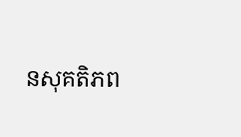នសុគតិភព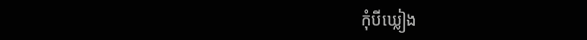កុំបីឃ្លៀង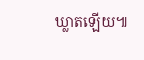ឃ្លាតឡើយ៕